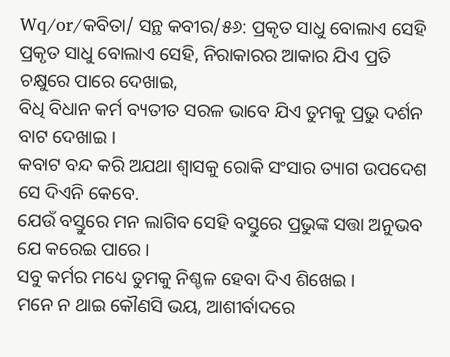Wq/or/କବିତା/ ସନ୍ଥ କବୀର/୫୬: ପ୍ରକୃତ ସାଧୁ ବୋଲାଏ ସେହି
ପ୍ରକୃତ ସାଧୁ ବୋଲାଏ ସେହି, ନିରାକାରର ଆକାର ଯିଏ ପ୍ରତି ଚକ୍ଷୁରେ ପାରେ ଦେଖାଇ,
ବିଧି ବିଧାନ କର୍ମ ବ୍ୟତୀତ ସରଳ ଭାବେ ଯିଏ ତୁମକୁ ପ୍ରଭୁ ଦର୍ଶନ ବାଟ ଦେଖାଇ ।
କବାଟ ବନ୍ଦ କରି ଅଯଥା ଶ୍ଵାସକୁ ରୋକି ସଂସାର ତ୍ୟାଗ ଉପଦେଶ ସେ ଦିଏନି କେବେ.
ଯେଉଁ ବସ୍ତୁରେ ମନ ଲାଗିବ ସେହି ବସ୍ତୁରେ ପ୍ରଭୁଙ୍କ ସତ୍ତା ଅନୁଭବ ଯେ କରେଇ ପାରେ ।
ସବୁ କର୍ମର ମଧ୍ୟେ ତୁମକୁ ନିଶ୍ଚଳ ହେବା ଦିଏ ଶିଖେଇ ।
ମନେ ନ ଥାଇ କୌଣସି ଭୟ, ଆଶୀର୍ବାଦରେ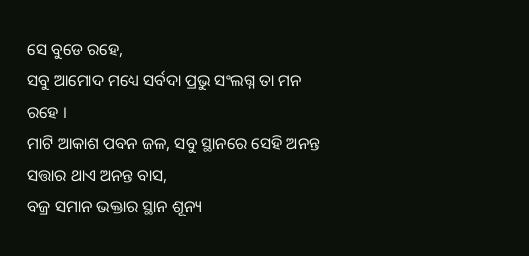ସେ ବୁଡେ ରହେ,
ସବୁ ଆମୋଦ ମଧ୍ୟେ ସର୍ବଦା ପ୍ରଭୁ ସଂଲଗ୍ନ ତା ମନ ରହେ ।
ମାଟି ଆକାଶ ପବନ ଜଳ, ସବୁ ସ୍ଥାନରେ ସେହି ଅନନ୍ତ ସତ୍ତାର ଥାଏ ଅନନ୍ତ ବାସ,
ବଜ୍ର ସମାନ ଭକ୍ତାର ସ୍ଥାନ ଶୂନ୍ୟ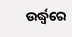ଉର୍ଦ୍ଧ୍ଵରେ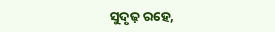ସୁଦୃଢ଼ ରହେ,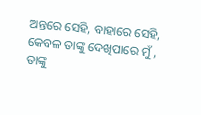ଅନ୍ତରେ ସେହି, ବାହାରେ ସେହି, କେବଳ ତାଙ୍କୁ ଦେଖିପାରେ ମୁଁ ,
ତାଙ୍କୁ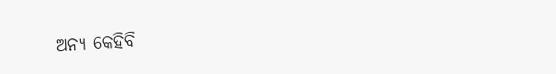ଅନ୍ୟ କେହିବି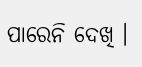ପାରେନି ଦେଖି ।